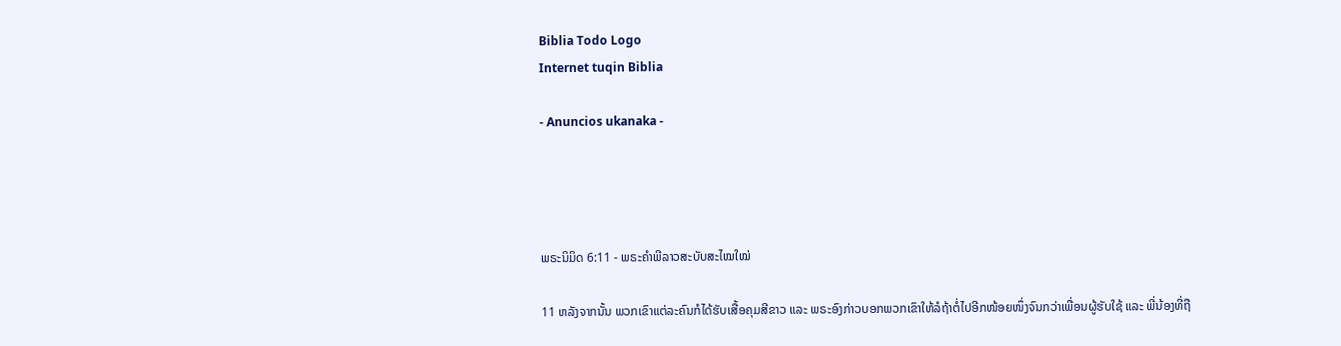Biblia Todo Logo
Internet tuqin Biblia

- Anuncios ukanaka -




ພຣະນິມິດ 6:11 - ພຣະຄຳພີລາວສະບັບສະໄໝໃໝ່

11 ຫລັງຈາກນັ້ນ ພວກເຂົາແຕ່ລະຄົນກໍໄດ້ຮັບເສື້ອຄຸມສີຂາວ ແລະ ພຣະອົງກ່າວບອກພວກເຂົາໃຫ້ລໍຖ້າຕໍ່ໄປອີກໜ້ອຍໜຶ່ງຈົນກວ່າເພື່ອນຜູ້ຮັບໃຊ້ ແລະ ພີ່ນ້ອງທີ່ຖື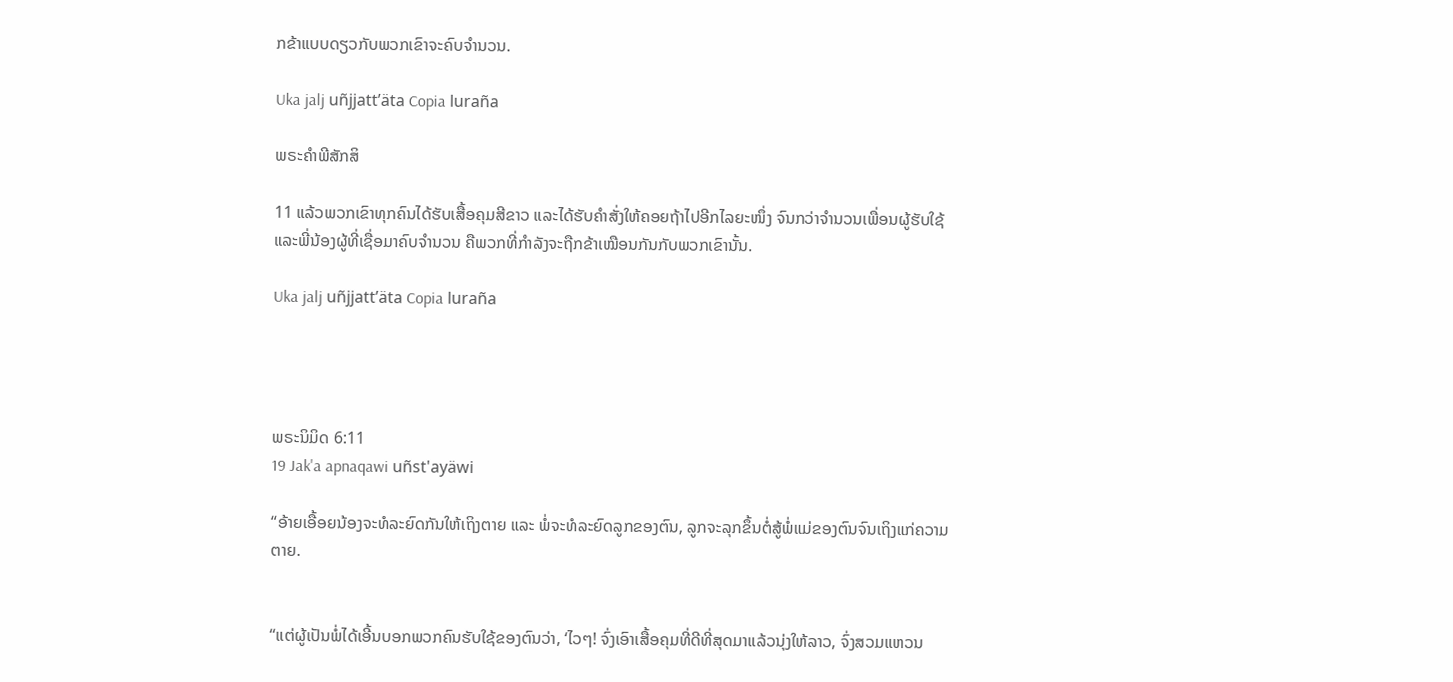ກຂ້າແບບດຽວກັບພວກເຂົາຈະຄົບຈຳນວນ.

Uka jalj uñjjattʼäta Copia luraña

ພຣະຄຳພີສັກສິ

11 ແລ້ວພວກເຂົາທຸກຄົນໄດ້ຮັບເສື້ອຄຸມສີຂາວ ແລະໄດ້ຮັບຄຳສັ່ງໃຫ້ຄອຍຖ້າໄປອີກໄລຍະໜຶ່ງ ຈົນກວ່າຈຳນວນເພື່ອນຜູ້ຮັບໃຊ້ ແລະພີ່ນ້ອງຜູ້ທີ່ເຊື່ອມາຄົບຈຳນວນ ຄືພວກທີ່ກຳລັງຈະຖືກຂ້າເໝືອນກັນກັບພວກເຂົານັ້ນ.

Uka jalj uñjjattʼäta Copia luraña




ພຣະນິມິດ 6:11
19 Jak'a apnaqawi uñst'ayäwi

“ອ້າຍເອື້ອຍນ້ອງຈະທໍລະຍົດກັນໃຫ້ເຖິງຕາຍ ແລະ ພໍ່ຈະທໍລະຍົດລູກຂອງຕົນ, ລູກຈະລຸກຂຶ້ນຕໍ່ສູ້ພໍ່ແມ່ຂອງຕົນຈົນເຖິງແກ່ຄວາມຕາຍ.


“ແຕ່ຜູ້ເປັນພໍ່ໄດ້ເອີ້ນບອກພວກຄົນຮັບໃຊ້ຂອງຕົນວ່າ, ‘ໄວໆ! ຈົ່ງເອົາເສື້ອຄຸມທີ່ດີທີ່ສຸດມາແລ້ວນຸ່ງໃຫ້ລາວ, ຈົ່ງສວມແຫວນ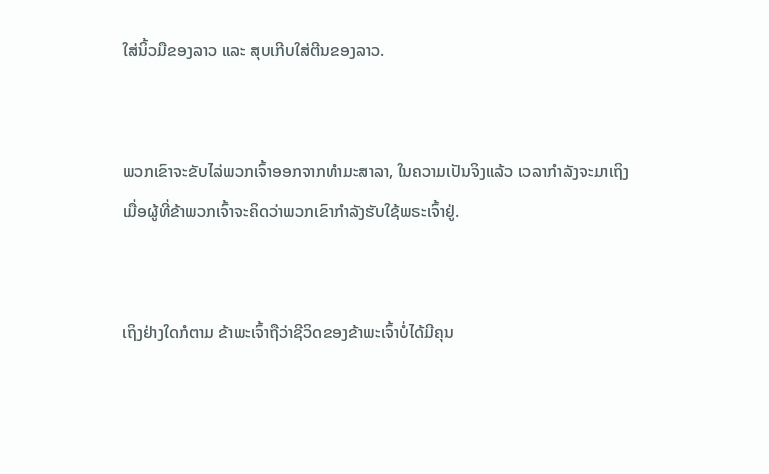ໃສ່ນິ້ວມືຂອງລາວ ແລະ ສຸບເກີບໃສ່ຕີນຂອງລາວ.


ພວກເຂົາຈະຂັບໄລ່ພວກເຈົ້າອອກຈາກທຳມະສາລາ, ໃນຄວາມເປັນຈິງແລ້ວ ເວລາກຳລັງຈະມາເຖິງເມື່ອຜູ້ທີ່ຂ້າພວກເຈົ້າຈະຄິດວ່າພວກເຂົາກຳລັງຮັບໃຊ້ພຣະເຈົ້າຢູ່.


ເຖິງຢ່າງໃດກໍຕາມ ຂ້າພະເຈົ້າຖືວ່າຊີວິດຂອງຂ້າພະເຈົ້າບໍ່ໄດ້ມີຄຸນ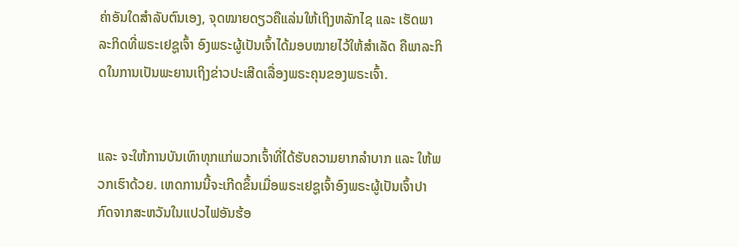ຄ່າອັນໃດສຳລັບຕົນເອງ, ຈຸດໝາຍດຽວຄືແລ່ນໃຫ້ເຖິງຫລັກໄຊ ແລະ ເຮັດພາລະກິດທີ່ພຣະເຢຊູເຈົ້າ ອົງພຣະຜູ້ເປັນເຈົ້າໄດ້ມອບໝາຍໄວ້ໃຫ້ສຳເລັດ ຄືພາລະກິດໃນການເປັນພະຍານເຖິງຂ່າວປະເສີດເລື່ອງພຣະຄຸນຂອງພຣະເຈົ້າ.


ແລະ ຈະໃຫ້ການບັນເທົາທຸກແກ່ພວກເຈົ້າທີ່ໄດ້ຮັບຄວາມຍາກລຳບາກ ແລະ ໃຫ້ພວກເຮົາດ້ວຍ. ເຫດການນີ້ຈະເກີດຂຶ້ນເມື່ອພຣະເຢຊູເຈົ້າອົງພຣະຜູ້ເປັນເຈົ້າປາກົດຈາກສະຫວັນໃນແປວໄຟອັນຮ້ອ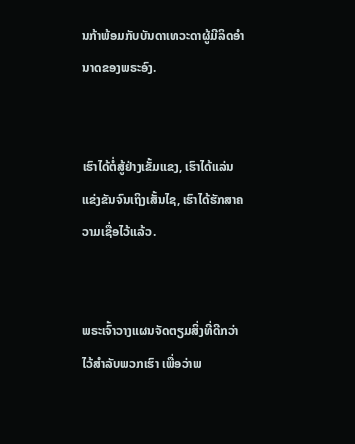ນກ້າພ້ອມກັບບັນດາເທວະດາຜູ້ມີລິດອຳນາດຂອງພຣະອົງ.


ເຮົາໄດ້ຕໍ່ສູ້ຢ່າງເຂັ້ມແຂງ, ເຮົາໄດ້ແລ່ນແຂ່ງຂັນຈົນເຖິງເສັ້ນໄຊ, ເຮົາໄດ້ຮັກສາຄວາມເຊື່ອໄວ້ແລ້ວ.


ພຣະເຈົ້າວາງແຜນຈັດຕຽມສິ່ງທີ່ດີກວ່າໄວ້ສຳລັບພວກເຮົາ ເພື່ອວ່າພ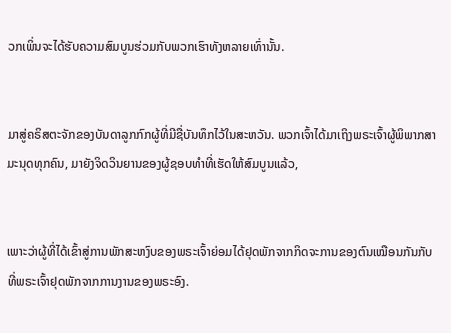ວກເພິ່ນຈະໄດ້ຮັບຄວາມສົມບູນຮ່ວມກັບພວກເຮົາທັງຫລາຍເທົ່ານັ້ນ.


ມາສູ່ຄຣິສຕະຈັກຂອງບັນດາລູກກົກຜູ້ທີ່ມີຊື່ບັນທຶກໄວ້ໃນສະຫວັນ. ພວກເຈົ້າໄດ້ມາເຖິງພຣະເຈົ້າຜູ້ພິພາກສາມະນຸດທຸກຄົນ, ມາຍັງຈິດວິນຍານຂອງຜູ້ຊອບທຳທີ່ເຮັດໃຫ້ສົມບູນແລ້ວ,


ເພາະວ່າຜູ້ທີ່ໄດ້ເຂົ້າສູ່ການພັກສະຫງົບຂອງພຣະເຈົ້າຍ່ອມໄດ້ຢຸດພັກຈາກກິດຈະການຂອງຕົນເໝືອນກັນກັບທີ່ພຣະເຈົ້າຢຸດພັກຈາກການງານຂອງພຣະອົງ.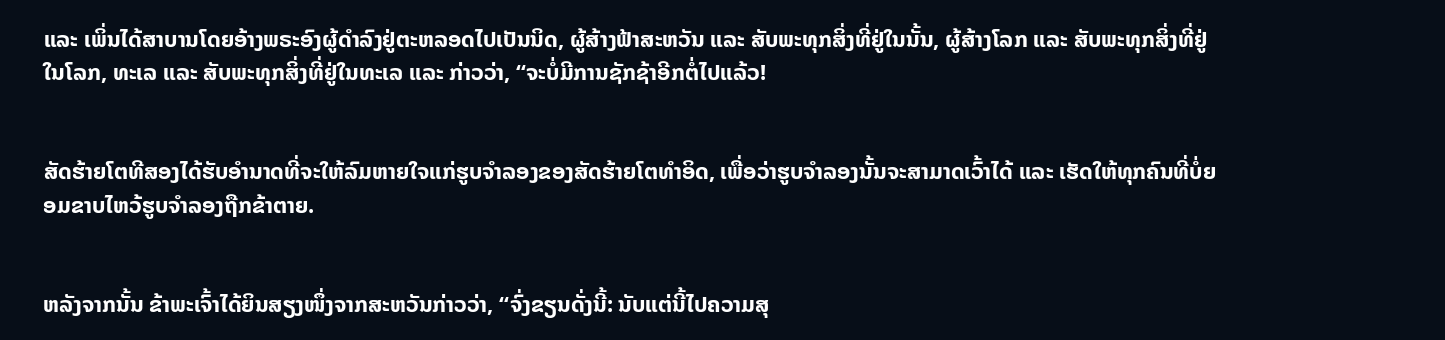ແລະ ເພິ່ນໄດ້ສາບານໂດຍອ້າງພຣະອົງຜູ້ດຳລົງຢູ່ຕະຫລອດໄປເປັນນິດ, ຜູ້ສ້າງຟ້າສະຫວັນ ແລະ ສັບພະທຸກສິ່ງທີ່ຢູ່ໃນນັ້ນ, ຜູ້ສ້າງໂລກ ແລະ ສັບພະທຸກສິ່ງທີ່ຢູ່ໃນໂລກ, ທະເລ ແລະ ສັບພະທຸກສິ່ງທີ່ຢູ່ໃນທະເລ ແລະ ກ່າວວ່າ, “ຈະບໍ່ມີການຊັກຊ້າອີກຕໍ່ໄປແລ້ວ!


ສັດຮ້າຍໂຕທີສອງໄດ້ຮັບອຳນາດທີ່ຈະໃຫ້ລົມຫາຍໃຈແກ່ຮູບຈໍາລອງຂອງສັດຮ້າຍໂຕທຳອິດ, ເພື່ອວ່າຮູບຈຳລອງນັ້ນຈະສາມາດເວົ້າໄດ້ ແລະ ເຮັດໃຫ້ທຸກຄົນທີ່ບໍ່ຍອມຂາບໄຫວ້ຮູບຈຳລອງຖືກຂ້າຕາຍ.


ຫລັງຈາກນັ້ນ ຂ້າພະເຈົ້າໄດ້ຍິນສຽງໜຶ່ງຈາກສະຫວັນກ່າວວ່າ, “ຈົ່ງຂຽນດັ່ງນີ້: ນັບແຕ່ນີ້ໄປຄວາມສຸ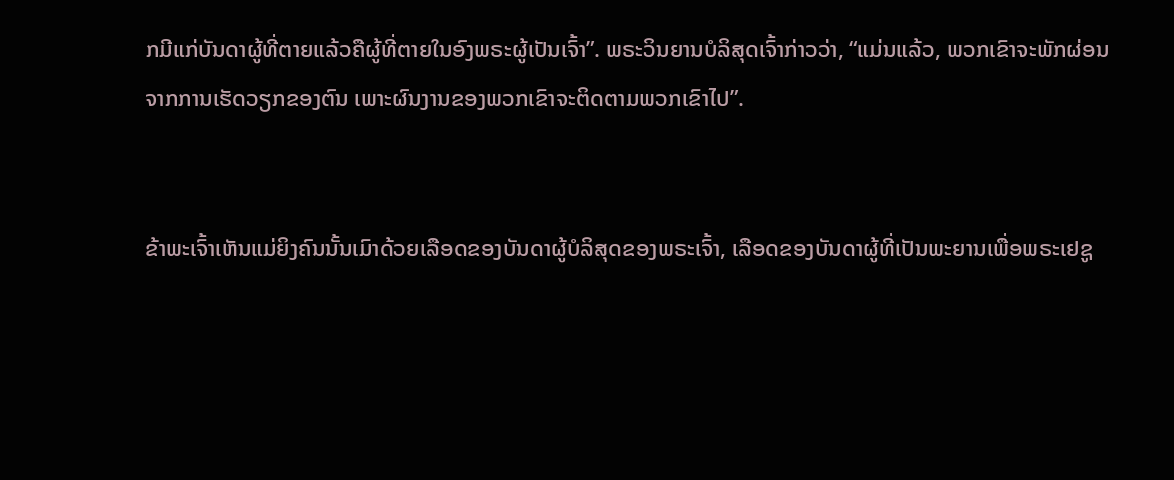ກມີແກ່ບັນດາຜູ້ທີ່ຕາຍແລ້ວຄືຜູ້ທີ່ຕາຍໃນອົງພຣະຜູ້ເປັນເຈົ້າ”. ພຣະວິນຍານບໍລິສຸດເຈົ້າກ່າວວ່າ, “ແມ່ນແລ້ວ, ພວກເຂົາຈະພັກຜ່ອນຈາກການເຮັດວຽກຂອງຕົນ ເພາະຜົນງານຂອງພວກເຂົາຈະຕິດຕາມພວກເຂົາໄປ”.


ຂ້າພະເຈົ້າເຫັນແມ່ຍິງຄົນນັ້ນເມົາດ້ວຍເລືອດຂອງບັນດາຜູ້ບໍລິສຸດຂອງພຣະເຈົ້າ, ເລືອດຂອງບັນດາຜູ້ທີ່ເປັນພະຍານເພື່ອພຣະເຢຊູ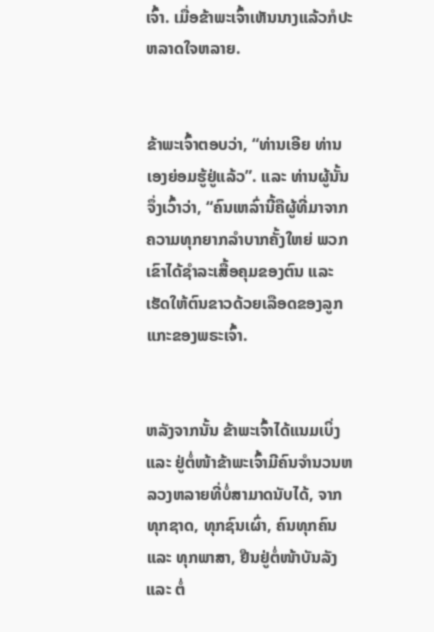ເຈົ້າ. ເມື່ອຂ້າພະເຈົ້າເຫັນນາງແລ້ວກໍປະຫລາດໃຈຫລາຍ.


ຂ້າພະເຈົ້າຕອບວ່າ, “ທ່ານເອີຍ ທ່ານເອງຍ່ອມຮູ້ຢູ່ແລ້ວ”. ແລະ ທ່ານຜູ້ນັ້ນຈຶ່ງເວົ້າວ່າ, “ຄົນເຫລົ່ານີ້ຄືຜູ້ທີ່ມາຈາກຄວາມທຸກຍາກລຳບາກຄັ້ງໃຫຍ່ ພວກເຂົາໄດ້ຊຳລະເສື້ອຄຸມຂອງຕົນ ແລະ ເຮັດໃຫ້ຕົນຂາວດ້ວຍເລືອດຂອງລູກແກະຂອງພຣະເຈົ້າ.


ຫລັງຈາກນັ້ນ ຂ້າພະເຈົ້າໄດ້ແນມເບິ່ງ ແລະ ຢູ່ຕໍ່ໜ້າຂ້າພະເຈົ້າມີຄົນຈໍານວນຫລວງຫລາຍທີ່ບໍ່ສາມາດນັບໄດ້, ຈາກທຸກຊາດ, ທຸກຊົນເຜົ່າ, ຄົນທຸກຄົນ ແລະ ທຸກພາສາ, ຢືນຢູ່ຕໍ່ໜ້າບັນລັງ ແລະ ຕໍ່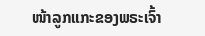ໜ້າລູກແກະຂອງພຣະເຈົ້າ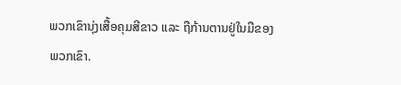ພວກເຂົານຸ່ງເສື້ອຄຸມສີຂາວ ແລະ ຖືກ້ານຕານຢູ່ໃນມືຂອງພວກເຂົາ.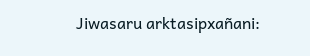Jiwasaru arktasipxañani: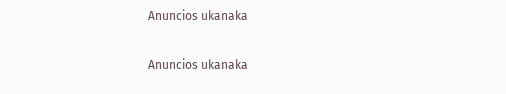Anuncios ukanaka


Anuncios ukanaka